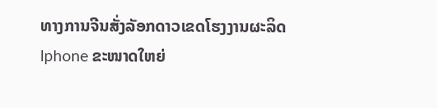ທາງການຈີນສັ່ງລັອກດາວເຂດໂຮງງານຜະລິດ Iphone ຂະໜາດໃຫຍ່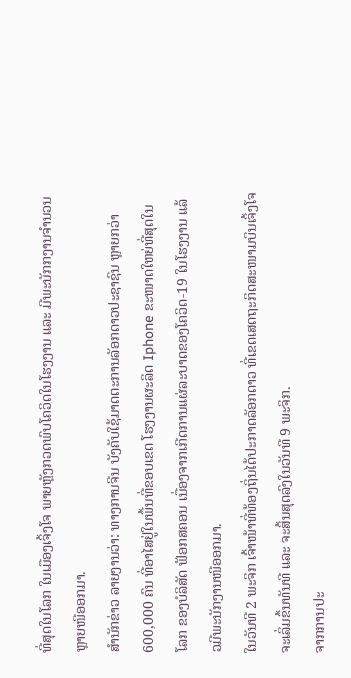ທີ່ສຸດໃນໂລກ ໃນເມືອງເຈິ້ງໂຈ ພາຍຫຼັງກວດພົບໂຄວິດໃນໂຮງງານ ແລະ ມີພະນັກກງານຈຳນວນຫຼາຍໜີອອກມາ.
ສຳນັກຂ່າວ ລາຍງານວ່າ: ທາງການຈີນ ບັງຄັບໃຊ້ມາດຕະການລັອກດາວປະຊາຊົນ ຫຼາຍກວ່າ 600,000 ຄົນ ທີ່ອາໄສຢູ່ໃນພື້ນທີ່ຂອບເຂດ ໂຮງງານຜະລິດ Iphone ຂະໜາດໃຫຍ່ທີ່ສຸດໃນໂລກ ຂອງບໍລິສັດ ຟັອກສຄອນ ເນື່ອງຈາກເກີດການແຜ່ລະບາດຂອງໂຄວິດ-19 ໃນໂຮງງານ ແລ້ວມີພະນັກງານໜີອອກມາ.
ໃນວັນທີ 2 ພະຈິກ ເຈົ້າໜ້າທີ່ທ້ອງຖິ່ນໄດ້ປະກາດລັອກດາວ ທີ່ເຂດເສດຖະກິດສະໜາມບິນເຈິ້ງໂຈ ຈະເລິ່ມຂຶ້ນທັນທີ ແລະ ຈະສິ້ນສຸດລົງໃນວັນທີ 9 ພະຈິກ.
ຈາກການປະ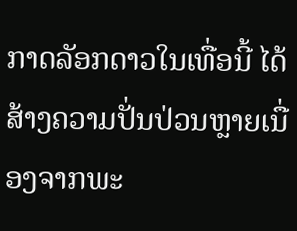ກາດລັອກດາວໃນເທື່ອນີ້ ໄດ້ສ້າງຄວາມປັ່ນປ່ວນຫຼາຍເນື່ອງຈາກພະ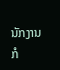ນັກງານກໍ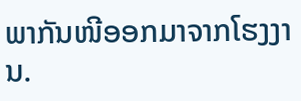ພາກັນໜີອອກມາຈາກໂຮງງານ.